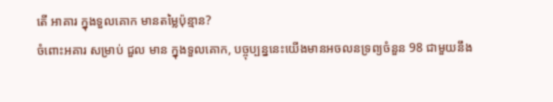តើ អាគារ ក្នុងទួលគោក មានតម្លៃប៉ុន្មាន?
ចំពោះអគារ សម្រាប់ ជួល មាន ក្នុងទួលគោក, បច្ចុប្បន្ននេះយើងមានអចលនទ្រព្យចំនួន 98 ជាមួយនឹង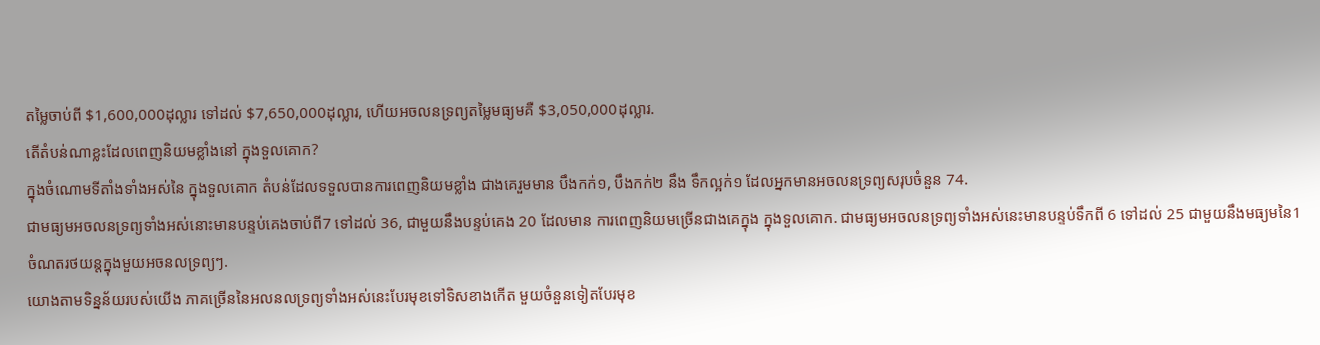តម្លៃចាប់ពី $1,600,000ដុល្លារ ទៅដល់ $7,650,000ដុល្លារ, ហើយអចលនទ្រព្យតម្លៃមធ្យមគឺ $3,050,000ដុល្លារ.
តើតំបន់ណាខ្លះដែលពេញនិយមខ្លាំងនៅ ក្នុងទួលគោក?
ក្នុងចំណោមទីតាំងទាំងអស់នៃ ក្នុងទួលគោក តំបន់ដែលទទួលបានការពេញនិយមខ្លាំង ជាងគេរួមមាន បឹងកក់១, បឹងកក់២ នឹង ទឹកល្អក់១ ដែលអ្នកមានអចលនទ្រព្យសរុបចំនួន 74.
ជាមធ្យមអចលនទ្រព្យទាំងអស់នោះមានបន្ទប់គេងចាប់ពី7 ទៅដល់ 36, ជាមួយនឹងបន្ទប់គេង 20 ដែលមាន ការពេញនិយមច្រើនជាងគេក្នុង ក្នុងទួលគោក. ជាមធ្យមអចលនទ្រព្យទាំងអស់នេះមានបន្ទប់ទឹកពី 6 ទៅដល់ 25 ជាមួយនឹងមធ្យមនៃ1 ចំណតរថយន្តក្នុងមួយអចនលទ្រព្យៗ.
យោងតាមទិន្នន័យរបស់យើង ភាគច្រើននៃអលនលទ្រព្យទាំងអស់នេះបែរមុខទៅទិសខាងកើត មួយចំនួនទៀតបែរមុខ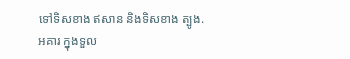ទៅទិសខាង ឥសាន និងទិសខាង ត្បូង.
អគារ ក្នុងទួល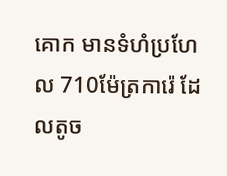គោក មានទំហំប្រហែល 710ម៉ែត្រការ៉េ ដែលតូច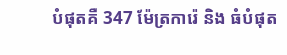បំផុតគឺ 347 ម៉ែត្រការ៉េ និង ធំបំផុត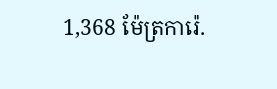1,368 ម៉ែត្រការ៉េ.